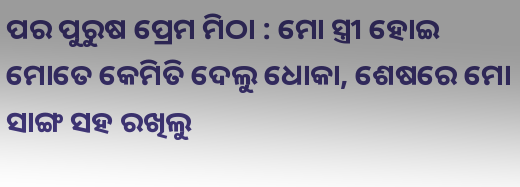ପର ପୁରୁଷ ପ୍ରେମ ମିଠା : ମୋ ସ୍ତ୍ରୀ ହୋଇ ମୋତେ କେମିତି ଦେଲୁ ଧୋକା, ଶେଷରେ ମୋ ସାଙ୍ଗ ସହ ରଖିଲୁ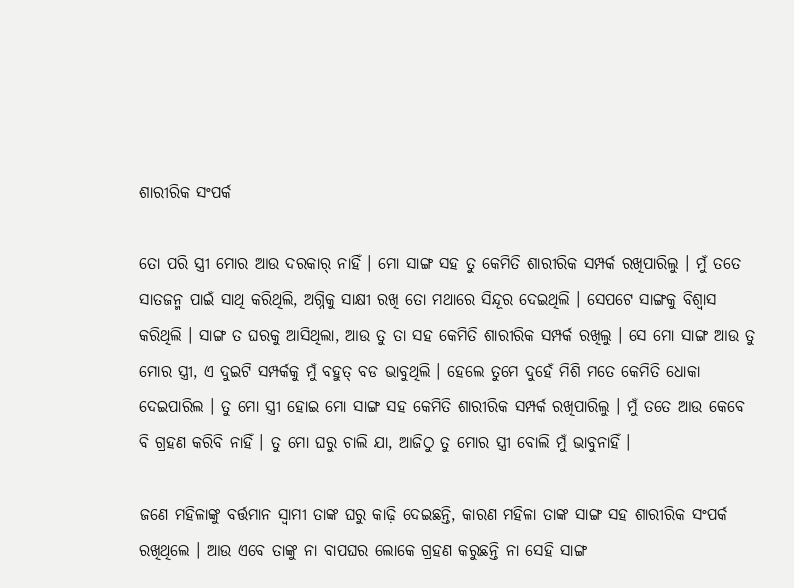ଶାରୀରିକ ସଂପର୍କ

ତୋ ପରି ସ୍ତ୍ରୀ ମୋର ଆଉ ଦରକାର୍ ନାହିଁ । ମୋ ସାଙ୍ଗ ସହ ତୁ କେମିତି ଶାରୀରିକ ସମ୍ପର୍କ ରଖିପାରିଲୁ । ମୁଁ ତତେ ସାତଜନ୍ମ ପାଇଁ ସାଥି କରିଥିଲି, ଅଗ୍ନିକୁ ସାକ୍ଷୀ ରଖି ତୋ ମଥାରେ ସିନ୍ଦୂର ଦେଇଥିଲି । ସେପଟେ ସାଙ୍ଗକୁ ବିଶ୍ୱାସ କରିଥିଲି । ସାଙ୍ଗ ତ ଘରକୁ ଆସିଥିଲା, ଆଉ ତୁ ତା ସହ କେମିତି ଶାରୀରିକ ସମ୍ପର୍କ ରଖିଲୁ । ସେ ମୋ ସାଙ୍ଗ ଆଉ ତୁ ମୋର ସ୍ତ୍ରୀ, ଏ ଦୁଇଟି ସମ୍ପର୍କକୁ ମୁଁ ବହୁତ୍ ବଡ ଭାବୁଥିଲି । ହେଲେ ତୁମେ ଦୁହେଁ ମିଶି ମତେ କେମିତି ଧୋକା ଦେଇପାରିଲ । ତୁ ମୋ ସ୍ତ୍ରୀ ହୋଇ ମୋ ସାଙ୍ଗ ସହ କେମିତି ଶାରୀରିକ ସମ୍ପର୍କ ରଖିପାରିଲୁ । ମୁଁ ତତେ ଆଉ କେବେ ବି ଗ୍ରହଣ କରିବି ନାହିଁ । ତୁ ମୋ ଘରୁ ଚାଲି ଯା, ଆଜିଠୁ ତୁ ମୋର ସ୍ତ୍ରୀ ବୋଲି ମୁଁ ଭାବୁନାହିଁ ।

ଜଣେ ମହିଳାଙ୍କୁ ବର୍ତ୍ତମାନ ସ୍ବାମୀ ତାଙ୍କ ଘରୁ କାଢ଼ି ଦେଇଛନ୍ତି, କାରଣ ମହିଳା ତାଙ୍କ ସାଙ୍ଗ ସହ ଶାରୀରିକ ସଂପର୍କ ରଖିଥିଲେ । ଆଉ ଏବେ ତାଙ୍କୁ ନା ବାପଘର ଲୋକେ ଗ୍ରହଣ କରୁଛନ୍ତି ନା ସେହି ସାଙ୍ଗ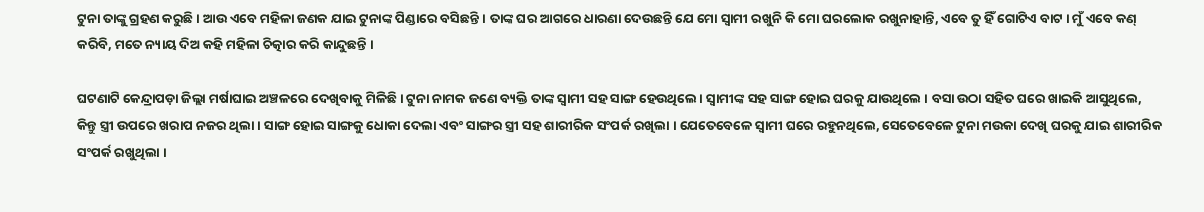ଟୁନା ତାଙ୍କୁ ଗ୍ରହଣ କରୁଛି । ଆଉ ଏବେ ମହିଳା ଜଣକ ଯାଇ ଟୁନାଙ୍କ ପିଣ୍ଡାରେ ବସିଛନ୍ତି । ତାଙ୍କ ଘର ଆଗରେ ଧାରଣା ଦେଉଛନ୍ତି ଯେ ମୋ ସ୍ବାମୀ ରଖୁନି କି ମୋ ଘରଲୋକ ରଖୁନାହାନ୍ତି, ଏବେ ତୁ ହିଁ ଗୋଟିଏ ବାଟ । ମୁଁ ଏବେ କଣ୍ କରିବି, ମତେ ନ୍ୟାୟ ଦିଅ କହି ମହିଳା ଚିତ୍କାର କରି କାନ୍ଦୁଛନ୍ତି ।

ଘଟଣାଟି କେନ୍ଦ୍ରାପଡ଼ା ଜିଲ୍ଲା ମର୍ଷାଘାଇ ଅଞ୍ଚଳରେ ଦେଖିବାକୁ ମିଳିଛି । ଟୁନା ନାମକ ଜଣେ ବ୍ୟକ୍ତି ତାଙ୍କ ସ୍ବାମୀ ସହ ସାଙ୍ଗ ହେଉଥିଲେ । ସ୍ବାମୀଙ୍କ ସହ ସାଙ୍ଗ ହୋଇ ଘରକୁ ଯାଉଥିଲେ । ବସା ଉଠା ସହିତ ଘରେ ଖାଇକି ଆସୁଥିଲେ, କିନ୍ତୁ ସ୍ତ୍ରୀ ଉପରେ ଖରାପ ନଜର ଥିଲା । ସାଙ୍ଗ ହୋଇ ସାଙ୍ଗକୁ ଧୋକା ଦେଲା ଏବଂ ସାଙ୍ଗର ସ୍ତ୍ରୀ ସହ ଶାରୀରିକ ସଂପର୍କ ରଖିଲା । ଯେତେବେଳେ ସ୍ବାମୀ ଘରେ ରହୁନଥିଲେ, ସେତେବେଳେ ଟୁନା ମଉକା ଦେଖି ଘରକୁ ଯାଇ ଶାରୀରିକ ସଂପର୍କ ରଖୁଥିଲା ।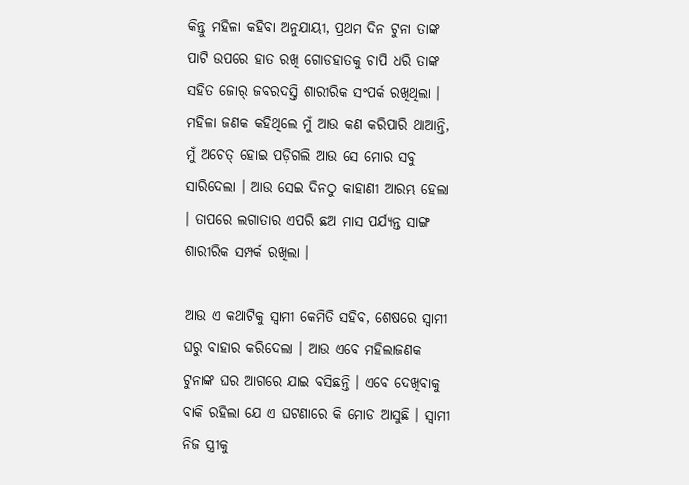କିନ୍ତୁ ମହିଳା କହିବା ଅନୁଯାୟୀ, ପ୍ରଥମ ଦିନ ଟୁନା ତାଙ୍କ ପାଟି ଉପରେ ହାତ ରଖି ଗୋଡହାତକୁ ଚାପି ଧରି ତାଙ୍କ ସହିତ ଜୋର୍ ଜବରଦସ୍ତି ଶାରୀରିକ ସଂପର୍କ ରଖିଥିଲା । ମହିଳା ଜଣକ କହିଥିଲେ ମୁଁ ଆଉ କଣ କରିପାରି ଥାଆନ୍ତି, ମୁଁ ଅଚେତ୍ ହୋଇ ପଡ଼ିଗଲି ଆଉ ସେ ମୋର ସବୁ ସାରିଦେଲା । ଆଉ ସେଇ ଦିନଠୁ କାହାଣୀ ଆରମ୍ଭ ହେଲା । ତାପରେ ଲଗାତାର ଏପରି ଛଅ ମାସ ପର୍ଯ୍ୟନ୍ତ ସାଙ୍ଗ ଶାରୀରିକ ସମ୍ପର୍କ ରଖିଲା ।

ଆଉ ଏ କଥାଟିକୁ ସ୍ବାମୀ କେମିତି ସହିବ, ଶେଷରେ ସ୍ବାମୀ ଘରୁ ବାହାର କରିଦେଲା । ଆଉ ଏବେ ମହିଲାଜଣକ ଟୁନାଙ୍କ ଘର ଆଗରେ ଯାଇ ବସିଛନ୍ତି । ଏବେ ଦେଖିବାକୁ ବାକି ରହିଲା ଯେ ଏ ଘଟଣାରେ କି ମୋଡ ଆସୁଛି । ସ୍ବାମୀ ନିଜ ସ୍ତ୍ରୀକୁ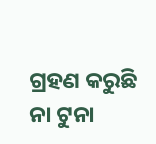ଗ୍ରହଣ କରୁଛି ନା ଟୁନା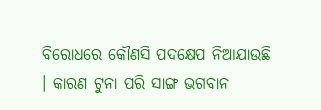ବିରୋଧରେ କୌଣସି ପଦକ୍ଷେପ ନିଆଯାଉଛି । କାରଣ ଟୁନା ପରି ସାଙ୍ଗ ଭଗବାନ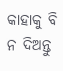କାହାକୁ ବି ନ ଦିଅନ୍ତୁ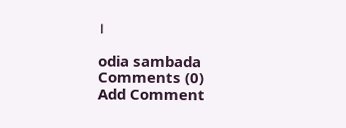।

odia sambada
Comments (0)
Add Comment